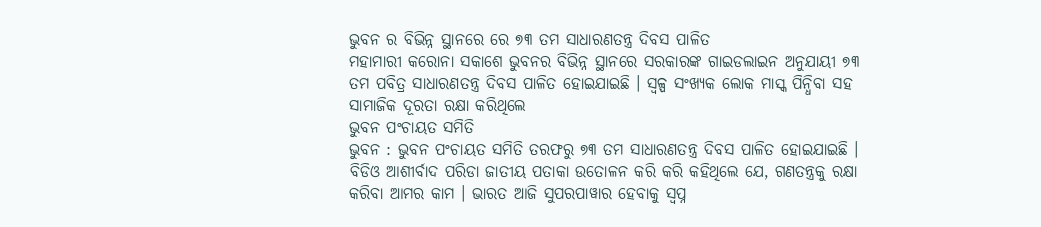ଭୁବନ ର ବିଭିନ୍ନ ସ୍ଥାନରେ ରେ ୭୩ ତମ ସାଧାରଣତନ୍ତ୍ର ଦିବସ ପାଳିତ
ମହାମାରୀ କରୋନା ସକାଶେ ଭୁବନର ବିଭିନ୍ନ ସ୍ଥାନରେ ସରକାରଙ୍କ ଗାଇଡଲାଇନ ଅନୁଯାୟୀ ୭୩ ତମ ପବିତ୍ର ସାଧାରଣତନ୍ତ୍ର ଦିବସ ପାଳିତ ହୋଇଯାଇଛି । ସ୍ୱଳ୍ପ ସଂଖ୍ୟକ ଲୋକ ମାସ୍କ ପିନ୍ଧିବା ସହ ସାମାଜିକ ଦୂରତା ରକ୍ଷା କରିଥିଲେ
ଭୁବନ ପଂଚାୟତ ସମିତି
ଭୁବନ : ଭୁବନ ପଂଚାୟତ ସମିତି ତରଫରୁ ୭୩ ତମ ସାଧାରଣତନ୍ତ୍ର ଦିବସ ପାଳିତ ହୋଇଯାଇଛି । ବିଡିଓ ଆଶୀର୍ବାଦ ପରିଡା ଜାତୀୟ ପତାକା ଉତୋଳନ କରି କରି କହିଥିଲେ ଯେ, ଗଣତନ୍ତ୍ରକୁ ରକ୍ଷା କରିବା ଆମର କାମ । ଭାରତ ଆଜି ସୁପରପାୱାର ହେବାକୁ ସ୍ୱପ୍ନ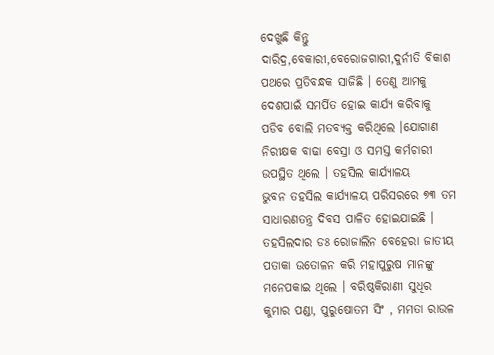ଦେଖୁଛି କିନ୍ତୁ ଦାରିଦ୍ର,ବେକାରୀ,ବେରୋଜଗାରୀ,ଦୁର୍ନୀତି ବିକାଶ ପଥରେ ପ୍ରତିବନ୍ଧକ ସାଜିଛି । ତେଣୁ ଆମକୁ ଦେଶପାଇଁ ସମର୍ପିତ ହୋଇ କାର୍ଯ୍ୟ କରିବାକୁ ପଡିବ ବୋଲି ମତବ୍ୟକ୍ତ କରିଥିଲେ ।ଯୋଗାଣ ନିରୀକ୍ଷକ ବାଢା ବେସ୍ରା ଓ ସମସ୍ତ କର୍ମଚାରୀ ଉପସ୍ଥିତ ଥିଲେ । ତହସିଲ କାର୍ଯ୍ୟାଳୟ
ଭୁବନ ତହସିଲ କାର୍ଯ୍ୟାଳୟ ପରିସରରେ ୭୩ ତମ ସାଧାରଣତନ୍ତ୍ର ଦିବସ ପାଳିତ ହୋଇଯାଇଛି । ତହସିଲଦାର ଡଃ ରୋଜାଲିନ ବେହେରା ଜାତୀୟ ପତାକା ଉତୋଳନ କରି ମହାପୁରୁଷ ମାନଙ୍କୁ ମନେପକାଇ ଥିଲେ । ବରିଷ୍ଠକିରାଣୀ ସୁଧିର କୁମାର ପଣ୍ଡା, ପୁରୁଷୋତମ ସିଂ , ମମତା ରାଉଳ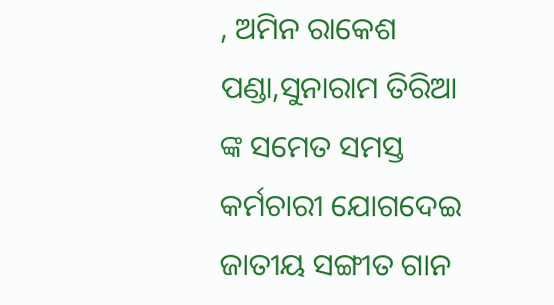, ଅମିନ ରାକେଶ ପଣ୍ଡା,ସୁନାରାମ ତିରିଆ ଙ୍କ ସମେତ ସମସ୍ତ କର୍ମଚାରୀ ଯୋଗଦେଇ ଜାତୀୟ ସଙ୍ଗୀତ ଗାନ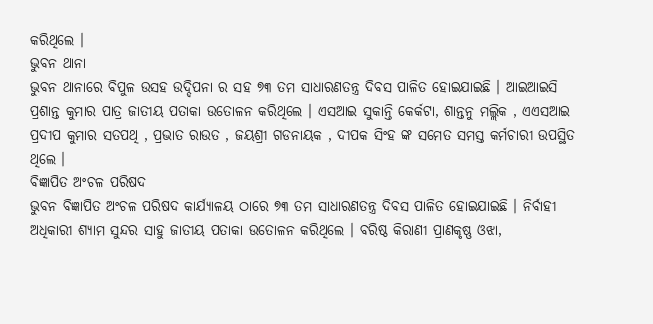କରିଥିଲେ ।
ଭୁବନ ଥାନା
ଭୁବନ ଥାନାରେ ବିପୁଳ ଉସହ ଉଦ୍ଦିପନା ର ସହ ୭୩ ତମ ସାଧାରଣତନ୍ତ୍ର ଦିବସ ପାଳିତ ହୋଇଯାଇଛି । ଆଇଆଇସି ପ୍ରଶାନ୍ତ କୁମାର ପାତ୍ର ଜାତୀୟ ପତାକା ଉତୋଳନ କରିଥିଲେ । ଏସଆଇ ସୁକାନ୍ତି କେର୍କଟା, ଶାନ୍ତନୁ ମଲ୍ଲିକ , ଏଏସଆଇ ପ୍ରଦୀପ କୁମାର ସତପଥି , ପ୍ରଭାତ ରାଉତ , ଜୟଶ୍ରୀ ଗଡନାୟକ , ଦୀପକ ସିଂହ ଙ୍କ ସମେତ ସମସ୍ତ କର୍ମଚାରୀ ଉପସ୍ଥିତ ଥିଲେ ।
ବିଜ୍ଞାପିତ ଅଂଚଳ ପରିଷଦ
ଭୁବନ ବିଜ୍ଞାପିତ ଅଂଚଳ ପରିଷଦ କାର୍ଯ୍ୟାଳୟ ଠାରେ ୭୩ ତମ ସାଧାରଣତନ୍ତ୍ର ଦିବସ ପାଳିତ ହୋଇଯାଇଛି । ନିର୍ବାହୀ ଅଧିକାରୀ ଶ୍ୟାମ ସୁନ୍ଦର ସାହୁ ଜାତୀୟ ପତାକା ଉତୋଳନ କରିଥିଲେ । ବରିଷ୍ଠ କିରାଣୀ ପ୍ରାଣକୃଷ୍ଣ ଓଝା,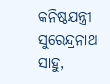କନିଷ୍ଠଯନ୍ତ୍ରୀ ସୁରେନ୍ଦ୍ରନାଥ ସାହୁ,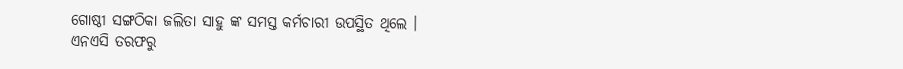ଗୋଷ୍ଠୀ ସଙ୍ଗଠିକା ଜଲିତା ସାହୁ ଙ୍କ ସମସ୍ତ କର୍ମଚାରୀ ଉପସ୍ଥିତ ଥିଲେ । ଏନଏସି ତରଫରୁ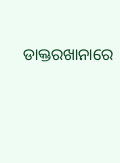ଡାକ୍ତରଖାନାରେ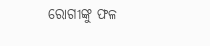ରୋଗୀଙ୍କୁ ଫଳ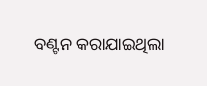ବଣ୍ଟନ କରାଯାଇଥିଲା